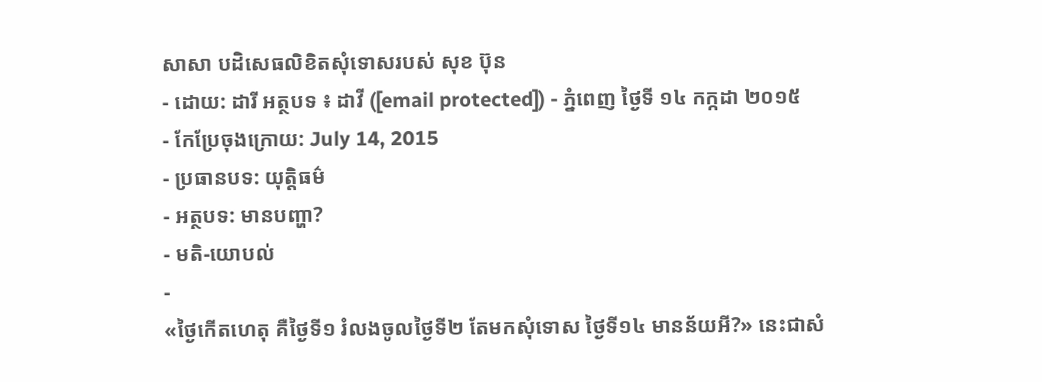សាសា បដិសេធលិខិតសុំទោសរបស់ សុខ ប៊ុន
- ដោយ: ដារី អត្ថបទ ៖ ដាវី ([email protected]) - ភ្នំពេញ ថ្ងៃទី ១៤ កក្កដា ២០១៥
- កែប្រែចុងក្រោយ: July 14, 2015
- ប្រធានបទ: យុត្តិធម៌
- អត្ថបទ: មានបញ្ហា?
- មតិ-យោបល់
-
«ថ្ងៃកេីតហេតុ គឺថ្ងៃទី១ រំលងចូលថ្ងៃទី២ តែមកសុំទោស ថ្ងៃទី១៤ មានន័យអី?» នេះជាសំ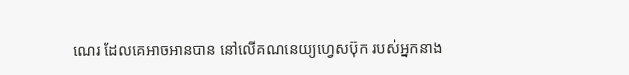ណេរ ដែលគេអាចអានបាន នៅលើគណនេយ្យហ្វេសប៊ុក របស់អ្នកនាង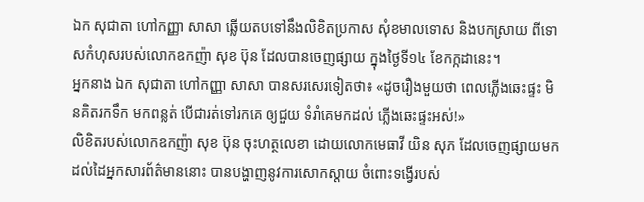ឯក សុជាតា ហៅកញ្ញា សាសា ឆ្លើយតបទៅនឹងលិខិតប្រកាស សុំខមាលទោស និងបកស្រាយ ពីទោសកំហុសរបស់លោកឧកញ៉ា សុខ ប៊ុន ដែលបានចេញផ្សាយ ក្នុងថ្ងៃទី១៤ ខែកក្កដានេះ។
អ្នកនាង ឯក សុជាតា ហៅកញ្ញា សាសា បានសរសេរទៀតថា៖ «ដូចរឿងមួយថា ពេលភ្លេីងឆេះផ្ទះ មិនគិតរកទឹក មកពន្លត់ បេីជារត់ទៅរកគេ ឲ្យជួយ ទំរាំគេមកដល់ ភ្លេីងឆេះផ្ទះអស់!»
លិខិតរបស់លោកឧកញ៉ា សុខ ប៊ុន ចុះហត្ថលេខា ដោយលោកមេធាវី យិន សុភ ដែលចេញផ្សាយមកដល់ដៃអ្នកសារព័ត៌មាននោះ បានបង្ហាញនូវការសោកស្តាយ ចំពោះទង្វើរបស់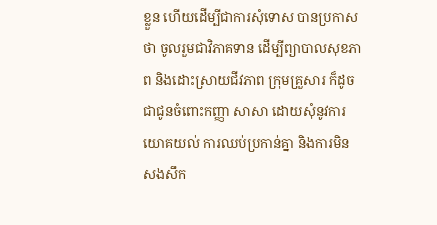ខ្លួន ហើយដើម្បីជាការសុំទោស បានប្រកាសថា ចូលរួមជាវិភាគទាន ដើម្បីព្យាបាលសុខភាព និងដោះស្រាយជីវភាព ក្រុមគ្រួសារ ក៏ដូចជាជូនចំពោះកញ្ញា សាសា ដោយសុំនូវការយោគយល់ ការឈប់ប្រកាន់គ្នា និងការមិនសងសឹក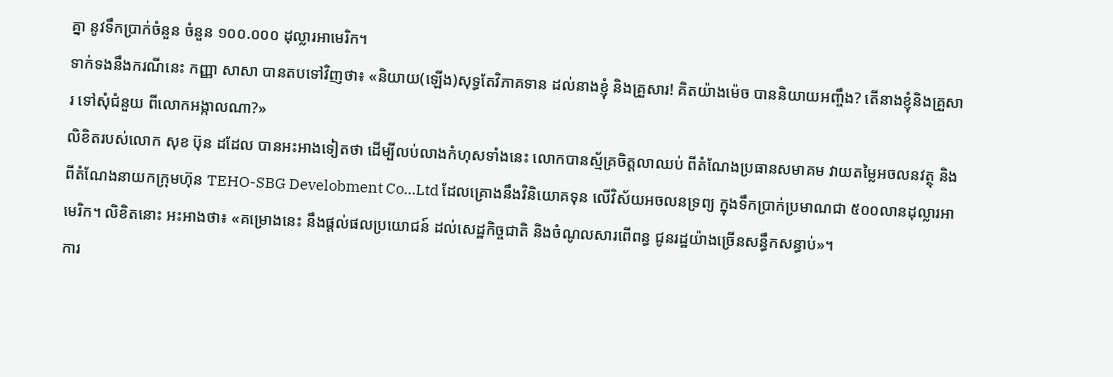គ្នា នូវទឹកប្រាក់ចំនួន ចំនួន ១០០.០០០ ដុល្លារអាមេរិក។
ទាក់ទងនឹងករណីនេះ កញ្ញា សាសា បានតបទៅវិញថា៖ «និយាយ(ឡើង)សុទ្ធតែវិភាគទាន ដល់នាងខ្ញុំ និងគ្រួសារ! គិតយ៉ាងម៉េច បាននិយាយអញ្ចឹង? តេីនាងខ្ញុំនិងគ្រួសារ ទៅសុំជំនួយ ពីលោកអង្កាលណា?»
លិខិតរបស់លោក សុខ ប៊ុន ដដែល បានអះអាងទៀតថា ដើម្បីលប់លាងកំហុសទាំងនេះ លោកបានស្ម័គ្រចិត្តលាឈប់ ពីតំណែងប្រធានសមាគម វាយតម្លៃអចលនវត្ថុ និងពីតំណែងនាយកក្រុមហ៊ុន TEHO-SBG Develobment Co…Ltd ដែលគ្រោងនឹងវិនិយោគទុន លើវិស័យអចលនទ្រព្យ ក្នុងទឹកប្រាក់ប្រមាណជា ៥០០លានដុល្លារអាមេរិក។ លិខិតនោះ អះអាងថា៖ «គម្រោងនេះ នឹងផ្ដល់ផលប្រយោជន៍ ដល់សេដ្ឋកិច្ចជាតិ និងចំណូលសារពើពន្ធ ជូនរដ្ឋយ៉ាងច្រើនសន្ធឹកសន្ធាប់»។
ការ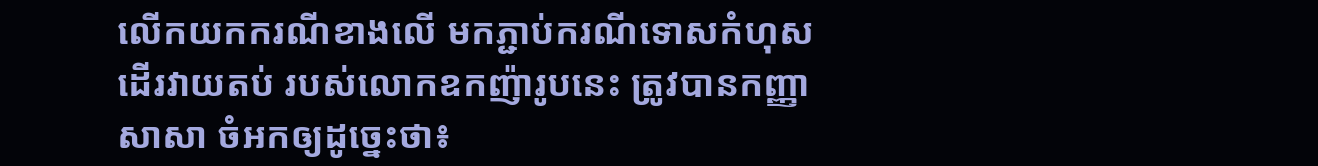លើកយកករណីខាងលើ មកភ្ជាប់ករណីទោសកំហុស ដើរវាយតប់ របស់លោកឧកញ៉ារូបនេះ ត្រូវបានកញ្ញា សាសា ចំអកឲ្យដូច្នេះថា៖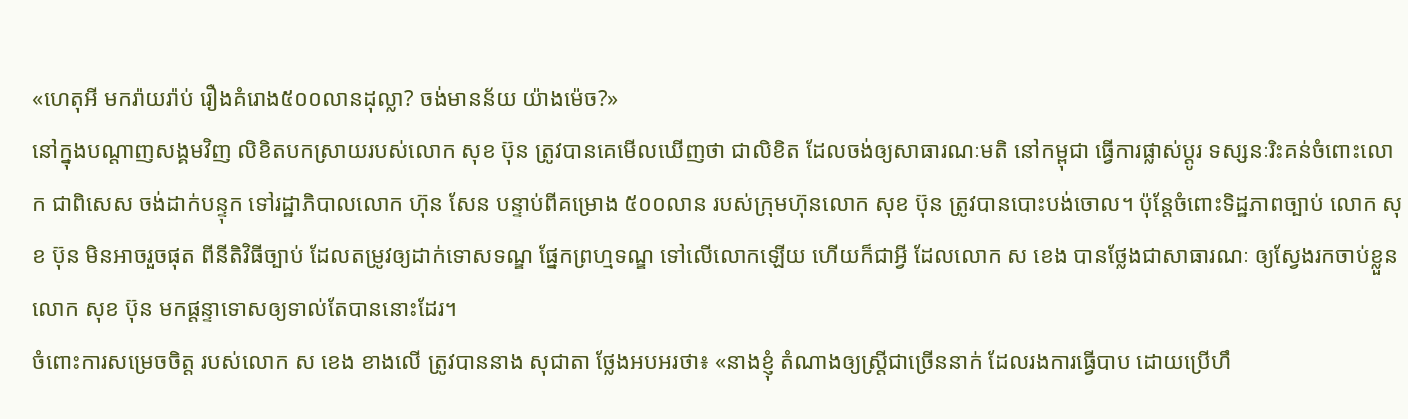«ហេតុអី មករ៉ាយរ៉ាប់ រឿងគំរោង៥០០លានដុល្លា? ចង់មានន័យ យ៉ាងម៉េច?»
នៅក្នុងបណ្ដាញសង្គមវិញ លិខិតបកស្រាយរបស់លោក សុខ ប៊ុន ត្រូវបានគេមើលឃើញថា ជាលិខិត ដែលចង់ឲ្យសាធារណៈមតិ នៅកម្ពុជា ធ្វើការផ្លាស់ប្ដូរ ទស្សនៈរិះគន់ចំពោះលោក ជាពិសេស ចង់ដាក់បន្ទុក ទៅរដ្ឋាភិបាលលោក ហ៊ុន សែន បន្ទាប់ពីគម្រោង ៥០០លាន របស់ក្រុមហ៊ុនលោក សុខ ប៊ុន ត្រូវបានបោះបង់ចោល។ ប៉ុន្តែចំពោះទិដ្ឋភាពច្បាប់ លោក សុខ ប៊ុន មិនអាចរួចផុត ពីនីតិវិធីច្បាប់ ដែលតម្រូវឲ្យដាក់ទោសទណ្ឌ ផ្នែកព្រហ្មទណ្ឌ ទៅលើលោកឡើយ ហើយក៏ជាអ្វី ដែលលោក ស ខេង បានថ្លែងជាសាធារណៈ ឲ្យស្វែងរកចាប់ខ្លួនលោក សុខ ប៊ុន មកផ្ដន្ទាទោសឲ្យទាល់តែបាននោះដែរ។
ចំពោះការសម្រេចចិត្ត របស់លោក ស ខេង ខាងលើ ត្រូវបាននាង សុជាតា ថ្លែងអបអរថា៖ «នាងខ្ញុំ តំណាងឲ្យស្ត្រីជាច្រេីននាក់ ដែលរងការធ្វេីបាប ដោយប្រេីហឹ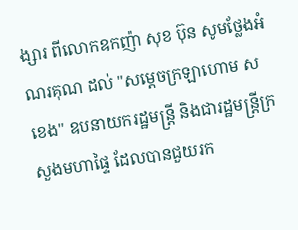ង្សារ ពីលោកឧកញ៉ា សុខ ប៊ុន សូមថ្លែងអំណរគុណ ដល់ "សម្តេចក្រឡាហោម ស ខេង" ឧបនាយករដ្ឋមន្ត្រី និងជារដ្ឋមន្ត្រីក្រសួងមហាផ្ទៃ ដែលបានជួយរក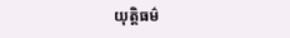យុត្តិធម៌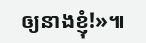ឲ្យនាងខ្ញុំ!»៕